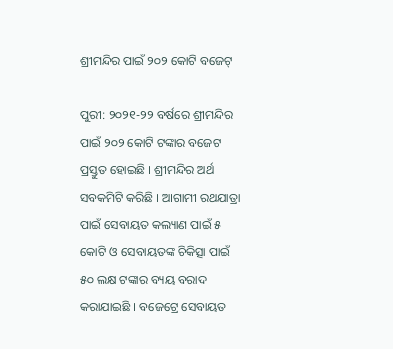ଶ୍ରୀମନ୍ଦିର ପାଇଁ ୨୦୨ କୋଟି ବଜେଟ୍

ପୁରୀ: ୨୦୨୧-୨୨ ବର୍ଷରେ ଶ୍ରୀମନ୍ଦିର ପାଇଁ ୨୦୨ କୋଟି ଟଙ୍କାର ବଜେଟ ପ୍ରସ୍ତୁତ ହୋଇଛି । ଶ୍ରୀମନ୍ଦିର ଅର୍ଥ ସବକମିଟି କରିଛି । ଆଗାମୀ ରଥଯାତ୍ରା ପାଇଁ ସେବାୟତ କଲ୍ୟାଣ ପାଇଁ ୫ କୋଟି ଓ ସେବାୟତଙ୍କ ଚିକିତ୍ସା ପାଇଁ ୫୦ ଲକ୍ଷ ଟଙ୍କାର ବ୍ୟୟ ବରାଦ କରାଯାଇଛି । ବଜେଟ୍ରେ ସେବାୟତ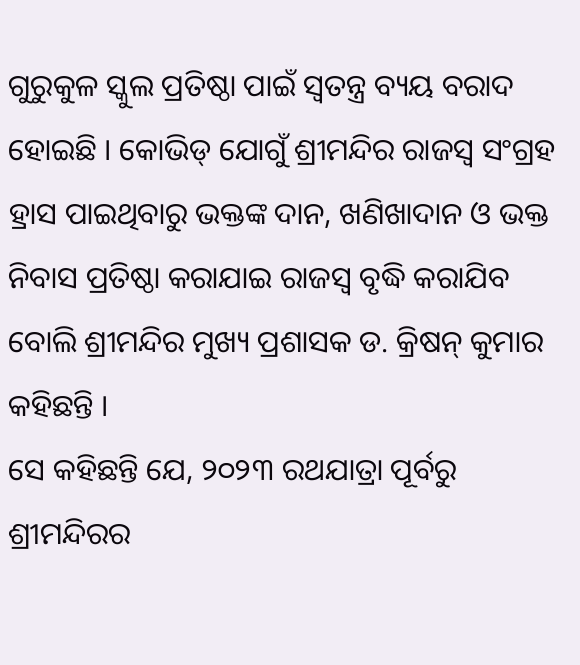ଗୁରୁକୁଳ ସ୍କୁଲ ପ୍ରତିଷ୍ଠା ପାଇଁ ସ୍ୱତନ୍ତ୍ର ବ୍ୟୟ ବରାଦ ହୋଇଛି । କୋଭିଡ୍ ଯୋଗୁଁ ଶ୍ରୀମନ୍ଦିର ରାଜସ୍ୱ ସଂଗ୍ରହ ହ୍ରାସ ପାଇଥିବାରୁ ଭକ୍ତଙ୍କ ଦାନ, ଖଣିଖାଦାନ ଓ ଭକ୍ତ ନିବାସ ପ୍ରତିଷ୍ଠା କରାଯାଇ ରାଜସ୍ୱ ବୃଦ୍ଧି କରାଯିବ ବୋଲି ଶ୍ରୀମନ୍ଦିର ମୁଖ୍ୟ ପ୍ରଶାସକ ଡ. କ୍ରିଷନ୍ କୁମାର କହିଛନ୍ତି ।
ସେ କହିଛନ୍ତି ଯେ, ୨୦୨୩ ରଥଯାତ୍ରା ପୂର୍ବରୁ ଶ୍ରୀମନ୍ଦିରର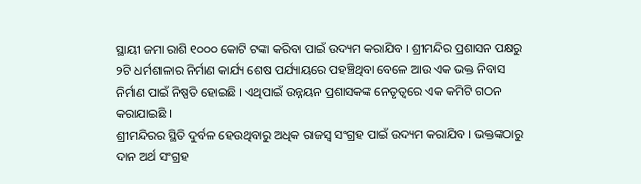ସ୍ଥାୟୀ ଜମା ରାଶି ୧୦୦୦ କୋଟି ଟଙ୍କା କରିବା ପାଇଁ ଉଦ୍ୟମ କରାଯିବ । ଶ୍ରୀମନ୍ଦିର ପ୍ରଶାସନ ପକ୍ଷରୁ ୨ଟି ଧର୍ମଶାଳାର ନିର୍ମାଣ କାର୍ଯ୍ୟ ଶେଷ ପର୍ଯ୍ୟାୟରେ ପହଞ୍ଚିଥିବା ବେଳେ ଆଉ ଏକ ଭକ୍ତ ନିବାସ ନିର୍ମାଣ ପାଇଁ ନିଷ୍ପତି ହୋଇଛି । ଏଥିପାଇଁ ଉନ୍ନୟନ ପ୍ରଶାସକଙ୍କ ନେତୃତ୍ୱରେ ଏକ କମିଟି ଗଠନ କରାଯାଇଛି ।
ଶ୍ରୀମନ୍ଦିରର ସ୍ଥିତି ଦୁର୍ବଳ ହେଉଥିବାରୁ ଅଧିକ ରାଜସ୍ୱ ସଂଗ୍ରହ ପାଇଁ ଉଦ୍ୟମ କରାଯିବ । ଭକ୍ତଙ୍କଠାରୁ ଦାନ ଅର୍ଥ ସଂଗ୍ରହ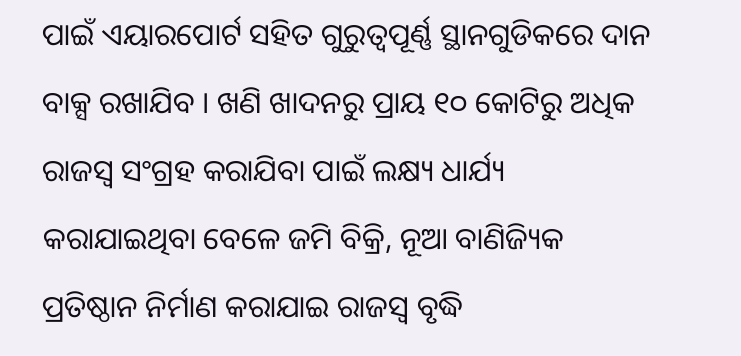ପାଇଁ ଏୟାରପୋର୍ଟ ସହିତ ଗୁରୁତ୍ୱପୂର୍ଣ୍ଣ ସ୍ଥାନଗୁଡିକରେ ଦାନ ବାକ୍ସ ରଖାଯିବ । ଖଣି ଖାଦନରୁ ପ୍ରାୟ ୧୦ କୋଟିରୁ ଅଧିକ ରାଜସ୍ୱ ସଂଗ୍ରହ କରାଯିବା ପାଇଁ ଲକ୍ଷ୍ୟ ଧାର୍ଯ୍ୟ କରାଯାଇଥିବା ବେଳେ ଜମି ବିକ୍ରି, ନୂଆ ବାଣିଜ୍ୟିକ ପ୍ରତିଷ୍ଠାନ ନିର୍ମାଣ କରାଯାଇ ରାଜସ୍ୱ ବୃଦ୍ଧି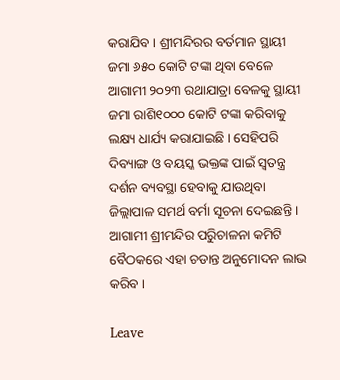କରାଯିବ । ଶ୍ରୀମନ୍ଦିରର ବର୍ତମାନ ସ୍ଥାୟୀ ଜମା ୬୫୦ କୋଟି ଟଙ୍କା ଥିବା ବେଳେ ଆଗାମୀ ୨୦୨୩ ରଥାଯାତ୍ରା ବେଳକୁ ସ୍ଥାୟୀ ଜମା ରାଶି୧୦୦୦ କୋଟି ଟଙ୍କା କରିବାକୁ ଲକ୍ଷ୍ୟ ଧାର୍ଯ୍ୟ କରାଯାଇଛି । ସେହିପରି ଦିବ୍ୟାଙ୍ଗ ଓ ବୟସ୍କ ଭକ୍ତଙ୍କ ପାଇଁ ସ୍ୱତନ୍ତ୍ର ଦର୍ଶନ ବ୍ୟବସ୍ଥା ହେବାକୁ ଯାଉଥିବା ଜିଲ୍ଲାପାଳ ସମର୍ଥ ବର୍ମା ସୂଚନା ଦେଇଛନ୍ତି । ଆଗାମୀ ଶ୍ରୀମନ୍ଦିର ପରିୁଚାଳନା କମିଟି ବୈଠକରେ ଏହା ଚଡାନ୍ତ ଅନୁମୋଦନ ଲାଭ କରିବ ।

Leave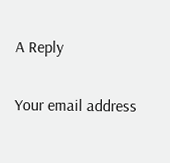A Reply

Your email address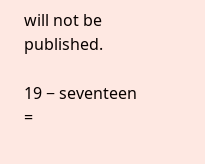will not be published.

19 − seventeen =